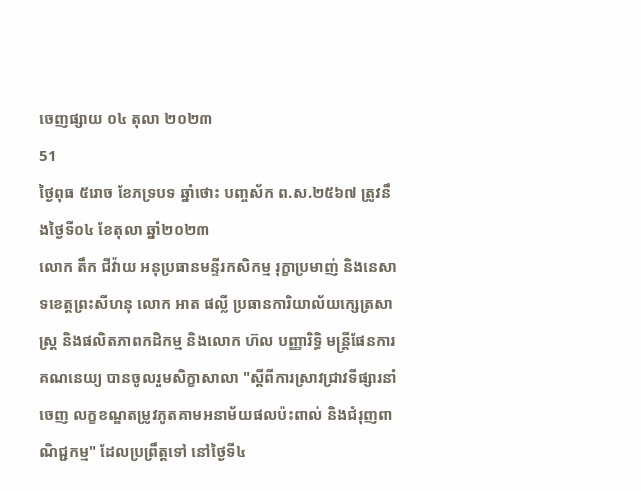ចេញផ្សាយ ០៤ តុលា ២០២៣
51
ថ្ងៃពុធ ៥រោច ខែភទ្របទ ឆ្នាំថោះ បញ្ចស័ក ព.ស.២៥៦៧ ត្រូវនឹងថ្ងៃទី០៤ ខែតុលា ឆ្នាំ២០២៣
លោក តឹក ជីវ៉ាយ អនុប្រធានមន្ទីរកសិកម្ម រុក្ខាប្រមាញ់ និងនេសាទខេត្តព្រះសីហនុ លោក អាត ផល្លី ប្រធានការិយាល័យក្សេត្រសាស្ត្រ និងផលិតភាពកដិកម្ម និងលោក ហ៊ល បញ្ញារិទ្ធិ មន្ត្រីផែនការ គណនេយ្យ បានចូលរួមសិក្ខាសាលា "ស្ដីពីការស្រាវជ្រាវទីផ្សារនាំចេញ លក្ខខណ្ឌតម្រូវភូតគាមអនាម័យផលប៉ះពាល់ និងជំរុញពាណិជ្ជកម្ម" ដែលប្រព្រឹត្តទៅ នៅថ្ងៃទី៤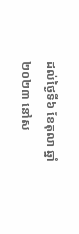ដល់ថ្ងៃទី៦ ខែតុលា ឆ្នាំ២០២៣ នៅស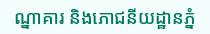ណ្នាគារ និងភោជនីយដ្ឋានភ្នំ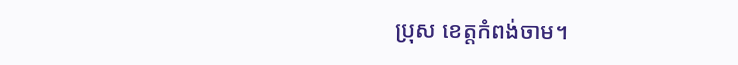ប្រុស ខេត្តកំពង់ចាម។